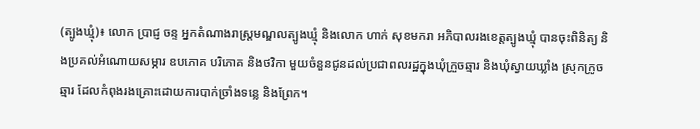(ត្បូងឃ្មុំ)៖ លោក ប្រាជ្ញ ចន្ទ អ្នកតំណាងរាស្ត្រមណ្ឌលត្បូងឃ្មុំ និងលោក ហាក់ សុខមករា អភិបាលរងខេត្តត្បូងឃ្មុំ បានចុះពិនិត្យ និងប្រគល់អំណោយសម្ភារ ឧបភោគ បរិភោគ និងថវិកា មួយចំនួនជូនដល់ប្រជាពលរដ្ឋក្នុងឃុំក្រួចឆ្មារ និងឃុំស្វាយឃ្លាំង ស្រុកក្រូចឆ្មារ ដែលកំពុងរងគ្រោះដោយការបាក់ច្រាំងទន្លេ និងព្រែក។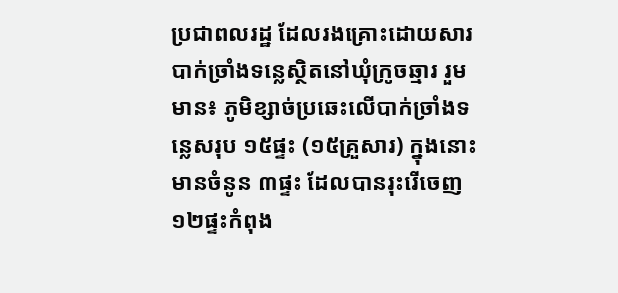ប្រជាពលរដ្ឋ ដែលរងគ្រោះដោយសារបាក់ច្រាំងទន្លេស្ថិតនៅឃុំក្រូចឆ្មារ រួមមាន៖ ភូមិខ្សាច់ប្រឆេះលើបាក់ច្រាំងទន្លេសរុប ១៥ផ្ទះ (១៥គ្រួសារ) ក្នុងនោះមានចំនូន ៣ផ្ទះ ដែលបានរុះរើចេញ ១២ផ្ទះកំពុង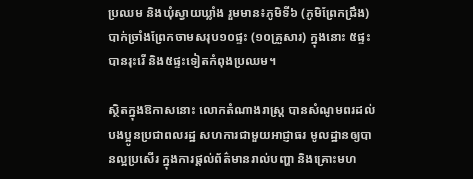ប្រឈម និងឃុំស្វាយឃ្លាំង រួមមាន៖ភូមិទី៦ (ភូមិព្រែកជ្រឹង) បាក់ច្រាំងព្រែកចាមសរុប១០ផ្ទះ (១០គ្រួសារ) ក្នុងនោះ ៥ផ្ទះ បានរុះរើ និង៥ផ្ទះទៀតកំពុងប្រឈម។

ស្ថិតក្នុងឱកាសនោះ លោកតំណាងរាស្ត្រ បានសំណូមពរដល់បងប្អូនប្រជាពលរដ្ឋ សហការជាមួយអាជ្ញាធរ មូលដ្ឋានឲ្យបានល្អប្រសើរ ក្នុងការផ្តល់ព័ត៌មានរាល់បញ្ហា និងគ្រោះមហ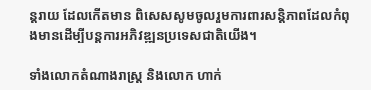ន្តរាយ ដែលកើតមាន ពិសេសសូមចូលរួមការពារសន្តិភាពដែលកំពុងមានដើម្បីបន្តការអភិវឌ្ឍនប្រទេសជាតិយើង។

ទាំងលោកតំណាងរាស្រ្ត និងលោក ហាក់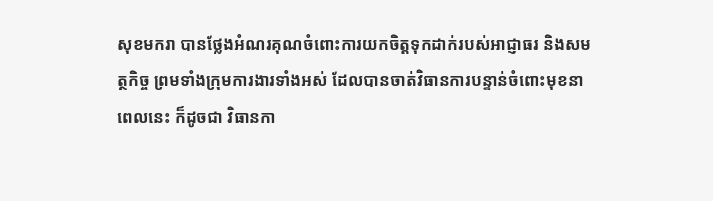សុខមករា បានថ្លែងអំណរគុណចំពោះការយកចិត្តទុកដាក់របស់អាជ្ញាធរ និងសមត្ថកិច្ច ព្រមទាំងក្រុមការងារទាំងអស់ ដែលបានចាត់វិធានការបន្ទាន់ចំពោះមុខនាពេលនេះ ក៏ដូចជា វិធានកា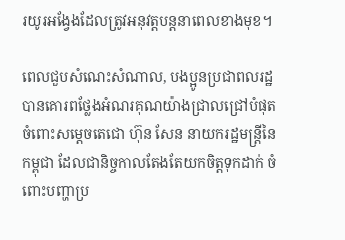រយូរអង្វែងដែលត្រូវអនុវត្តបន្តនាពេលខាងមុខ។

ពេលជួបសំណេះសំណាល, បងប្អូនប្រជាពលរដ្ឋបានគោរពថ្លែងអំណរគុណយ៉ាងជ្រាលជ្រៅបំផុតចំពោះសម្តេចតេជោ ហ៊ុន សែន នាយករដ្ឋមន្រ្តីនៃកម្ពុជា ដែលជានិច្ចកាលតែងតែយកចិត្តទុកដាក់ ចំពោះបញ្ហាប្រ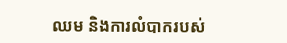ឈម និងការលំបាករបស់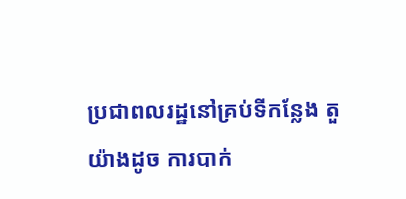ប្រជាពលរដ្ឋនៅគ្រប់ទីកន្លែង តួយ៉ាងដូច ការបាក់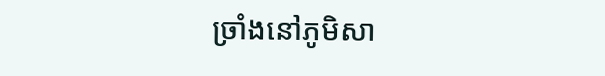ច្រាំងនៅភូមិសា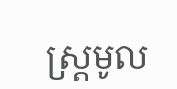ស្រ្តមូល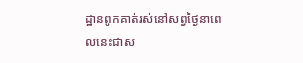ដ្ឋានពូកគាត់រស់នៅសព្វថ្ងៃនាពេលនេះជាស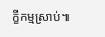ក្ខីកម្មស្រាប់៕